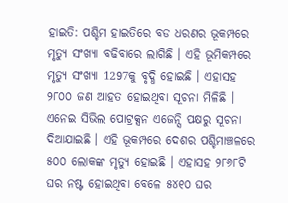ହାଇତି: ପଶ୍ଚିମ ହାଇତିରେ ବଡ ଧରଣର ଭୂକମ୍ପରେ ମୃତ୍ୟୁ ସଂଖ୍ୟା ବଢିବାରେ ଲାଗିଛି । ଏହି ଭୂମିକମ୍ପରେ ମୃତ୍ୟୁ ସଂଖ୍ୟା 1297କୁ ବୃଦ୍ଧି ହୋଇଛି । ଏହାସହ ୨୮୦୦ ଜଣ ଆହତ ହୋଇଥିବା ସୂଚନା ମିଳିଛି । ଏନେଇ ସିଭିଲ ପୋଟ୍ରକ୍ସନ ଏଜେନ୍ସି ପକ୍ଷରୁ ସୂଚନା ଦିଆଯାଇଛି । ଏହି ଭୂକମ୍ପରେ ଦେଶର ପଶ୍ଚିମାଞ୍ଚଳରେ ୫୦୦ ଲୋକଙ୍କ ମୃତ୍ୟୁ ହୋଇଛି । ଏହାସହ ୨୮୬୮ଟି ଘର ନଷ୍ଟ ହୋଇଥିବା ବେଳେ ୫୪୧୦ ଘର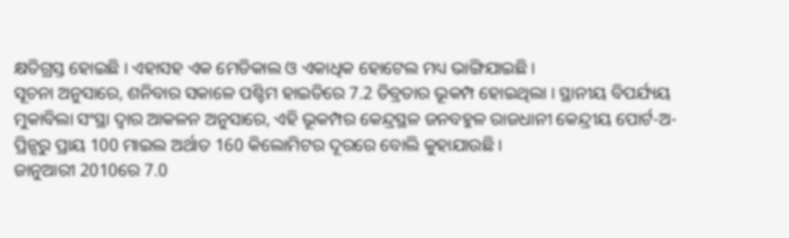କ୍ଷତିଗ୍ରସ୍ତ ହୋଇଛି । ଏହାସହ ଏକ ମେଡିକାଲ ଓ ଏକାଧିକ ହୋଟେଲ ମଧ୍ୟ ଭାଙ୍ଗିଯାଇଛି ।
ସୂଚନା ଅନୁସାରେ, ଶନିବାର ସକାଳେ ପଶ୍ଚିମ ହାଇତିରେ 7.2 ତିବ୍ରତାର ଭୂକମ୍ପ ହୋଇଥିଲା । ସ୍ଥାନୀୟ ବିପର୍ଯ୍ୟୟ ମୁକାବିଲା ସଂସ୍ଥା ଦ୍ବାର ଆକଳନ ଅନୁସାରେ, ଏହି ଭୂକମ୍ପର କେନ୍ଦ୍ରସ୍ଥଳ ଜନବହୁଳ ରାଜଧାନୀ କେନ୍ଦ୍ରୀୟ ପୋର୍ଟ-ଅ-ପ୍ରିନ୍ସରୁ ପ୍ରାୟ 100 ମାଇଲ ଅର୍ଥାତ 160 କିଲୋମିଟର ଦୂରରେ ବୋଲି କୁହାଯାଉଛି ।
ଜାନୁଆରୀ 2010ରେ 7.0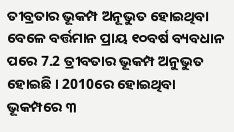ତୀବ୍ରତାର ଭୂକମ୍ପ ଅନୂଭୁତ ହୋଇଥିବା ବେଳେ ବର୍ତ୍ତମାନ ପ୍ରାୟ ୧୦ବର୍ଷ ବ୍ୟବଧାନ ପରେ 7.2 ତ୍ରୀବତାର ଭୂକମ୍ପ ଅନୁଭୁତ ହୋଇଛି । 2010ରେ ହୋଇଥିବା ଭୂକମ୍ପରେ ୩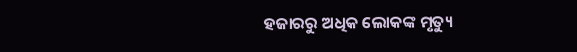ହଜାରରୁ ଅଧିକ ଲୋକଙ୍କ ମୃତ୍ୟୁ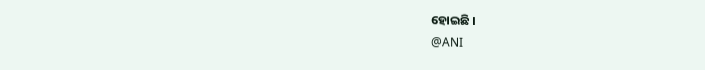ହୋଇଛି ।
@ANI